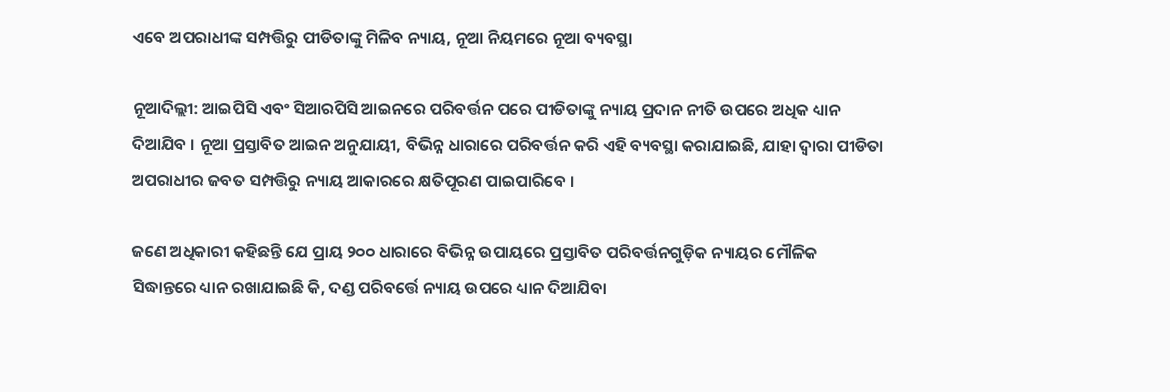ଏବେ ଅପରାଧୀଙ୍କ ସମ୍ପତ୍ତିରୁ ପୀଡିତାଙ୍କୁ ମିଳିବ ନ୍ୟାୟ, ନୂଆ ନିୟମରେ ନୂଆ ବ୍ୟବସ୍ଥା

ନୂଆଦିଲ୍ଲୀ: ଆଇପିସି ଏବଂ ସିଆରପିସି ଆଇନରେ ପରିବର୍ତ୍ତନ ପରେ ପୀଡିତାଙ୍କୁ ନ୍ୟାୟ ପ୍ରଦାନ ନୀତି ଉପରେ ଅଧିକ ଧ୍ୟାନ ଦିଆଯିବ । ନୂଆ ପ୍ରସ୍ତାବିତ ଆଇନ ଅନୁଯାୟୀ, ବିଭିନ୍ନ ଧାରାରେ ପରିବର୍ତ୍ତନ କରି ଏହି ବ୍ୟବସ୍ଥା କରାଯାଇଛି, ଯାହା ଦ୍ୱାରା ପୀଡିତା ଅପରାଧୀର ଜବତ ସମ୍ପତ୍ତିରୁ ନ୍ୟାୟ ଆକାରରେ କ୍ଷତିପୂରଣ ପାଇପାରିବେ ।

ଜଣେ ଅଧିକାରୀ କହିଛନ୍ତି ଯେ ପ୍ରାୟ ୨୦୦ ଧାରାରେ ବିଭିନ୍ନ ଉପାୟରେ ପ୍ରସ୍ତାବିତ ପରିବର୍ତ୍ତନଗୁଡ଼ିକ ନ୍ୟାୟର ମୌଳିକ ସିଦ୍ଧାନ୍ତରେ ଧ୍ୟାନ ରଖାଯାଇଛି କି, ଦଣ୍ଡ ପରିବର୍ତ୍ତେ ନ୍ୟାୟ ଉପରେ ଧ୍ୟାନ ଦିଆଯିବା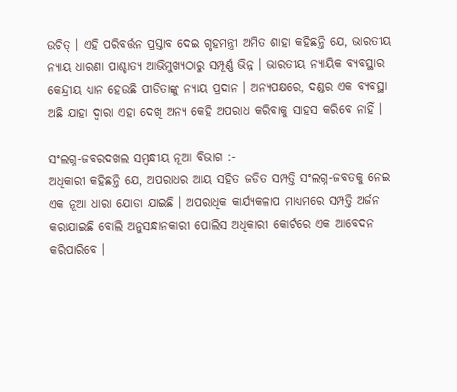ଉଚିତ୍ । ଏହି ପରିବର୍ତ୍ତନ ପ୍ରସ୍ତାବ ଦେଇ ଗୃହମନ୍ତ୍ରୀ ଅମିତ ଶାହା କହିଛନ୍ତି ଯେ, ଭାରତୀୟ ନ୍ୟାୟ ଧାରଣା ପାଶ୍ଚାତ୍ୟ ଆଭିମୁଖ୍ୟଠାରୁ ସମ୍ପୂର୍ଣ୍ଣ ଭିନ୍ନ । ଭାରତୀୟ ନ୍ୟାୟିକ ବ୍ୟବସ୍ଥାର କେନ୍ଦ୍ରୀୟ ଧ୍ୟାନ ହେଉଛି ପୀଡିତାଙ୍କୁ ନ୍ୟାୟ ପ୍ରଦାନ । ଅନ୍ୟପକ୍ଷରେ, ଦଣ୍ଡର ଏକ ବ୍ୟବସ୍ଥା ଅଛି ଯାହା ଦ୍ୱାରା ଏହା ଦେଖି ଅନ୍ୟ କେହି ଅପରାଧ କରିବାକୁ ସାହସ କରିବେ ନାହିଁ ।

ସଂଲଗ୍ନ-ଜବରଦଖଲ ସମ୍ବନ୍ଧୀୟ ନୂଆ ବିଭାଗ :-
ଅଧିକାରୀ କହିଛନ୍ତି ଯେ, ଅପରାଧର ଆୟ ସହିତ ଜଡିତ ସମ୍ପତ୍ତି ସଂଲଗ୍ନ-ଜବତକୁ ନେଇ ଏକ ନୂଆ ଧାରା ଯୋଡା ଯାଇଛି । ଅପରାଧିକ କାର୍ଯ୍ୟକଳାପ ମାଧ୍ୟମରେ ସମ୍ପତ୍ତି ଅର୍ଜନ କରାଯାଇଛି ବୋଲି ଅନୁସନ୍ଧାନକାରୀ ପୋଲିସ ଅଧିକାରୀ କୋର୍ଟରେ ଏକ ଆବେଦନ କରିପାରିବେ ।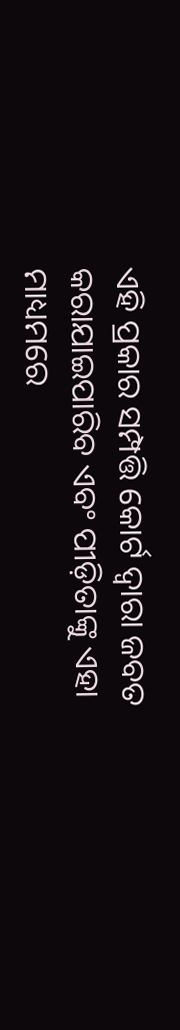ଏହି ପ୍ରକାର ସମ୍ପତ୍ତି କୋର୍ଟ ଦ୍ୱାରା ଜବତ କରାଯାଇପାରିବ ଏବଂ ପୀଡ଼ିତାଙ୍କୁ ଏହା ମାଧ୍ୟମରେ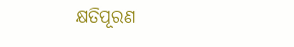କ୍ଷତିପୂରଣ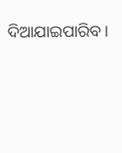ଦିଆଯାଇପାରିବ ।